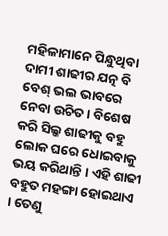ମହିଳାମାନେ ପିନ୍ଧୁଥିବା ଦାମୀ ଶାଢୀର ଯତ୍ନ ବି ବେଶ୍ ଭଲ ଭାବରେ ନେବା ଉଚିତ । ବିଶେଷ କରି ସିଲ୍କ ଶାଢୀକୁ ବହୁ ଲୋକ ଘରେ ଧୋଇବାକୁ ଭୟ କରିଥାନ୍ତି । ଏହି ଶାଢୀ ବହୁତ ମହଙ୍ଗା ହୋଇଥାଏ । ତେଣୁ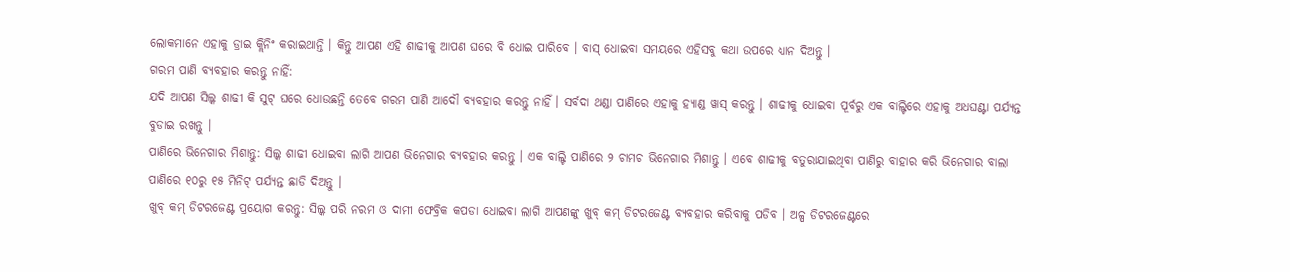ଲୋକମାନେ ଏହାକୁ ଡ୍ରାଇ କ୍ଲିନିଂ କରାଇଥାନ୍ତି । କିନ୍ତୁ ଆପଣ ଏହି ଶାଢୀକୁ ଆପଣ ଘରେ ବି ଧୋଇ ପାରିବେ । ବାସ୍ ଧୋଇବା ସମୟରେ ଏହିସବୁ କଥା ଉପରେ ଧ୍ୟାନ ଦିଅନ୍ତୁ ।
ଗରମ ପାଣି ବ୍ୟବହାର କରନ୍ତୁ ନାହିଁ:
ଯଦି ଆପଣ ସିଲ୍କ ଶାଢୀ କି ସୁଟ୍ ଘରେ ଧୋଉଛନ୍ତି ତେବେ ଗରମ ପାଣି ଆଦୌ ବ୍ୟବହାର କରନ୍ତୁ ନାହିଁ । ସର୍ବଦା ଥଣ୍ଡା ପାଣିରେ ଏହାକୁ ହ୍ୟାଣ୍ଡ ୱାସ୍ କରନ୍ତୁ । ଶାଢୀକୁ ଧୋଇବା ପୂର୍ବରୁ ଏକ ବାଲ୍ଟିରେ ଏହାକୁ ଅଧଘଣ୍ଟା ପର୍ଯ୍ୟନ୍ତ ବୁଡାଇ ରଖନ୍ତୁ ।
ପାଣିରେ ଭିନେଗାର ମିଶାନ୍ତୁ: ସିଲ୍କ ଶାଢୀ ଧୋଇବା ଲାଗି ଆପଣ ଭିନେଗାର ବ୍ୟବହାର କରନ୍ତୁ । ଏକ ବାଲ୍ଟି ପାଣିରେ ୨ ଚାମଚ ଭିନେଗାର ମିଶାନ୍ତୁ । ଏବେ ଶାଢୀକୁ ବତୁରାଯାଇଥିବା ପାଣିରୁ ବାହାର କରି ଭିନେଗାର ବାଲା ପାଣିରେ ୧୦ରୁ ୧୫ ମିନିଟ୍ ପର୍ଯ୍ୟନ୍ତ ଛାଡି ଦିଅନ୍ତୁ ।
ଖୁବ୍ କମ୍ ଡିଟରଜେଣ୍ଟ ପ୍ରୟୋଗ କରନ୍ତୁ: ସିଲ୍କ ପରି ନରମ ଓ ଦାମୀ ଫେବ୍ରିକ କପଡା ଧୋଇବା ଲାଗି ଆପଣଙ୍କୁ ଖୁବ୍ କମ୍ ଡିଟରଜେଣ୍ଟ ବ୍ୟବହାର କରିବାକୁ ପଡିବ । ଅଳ୍ପ ଡିଟରଜେଣ୍ଟରେ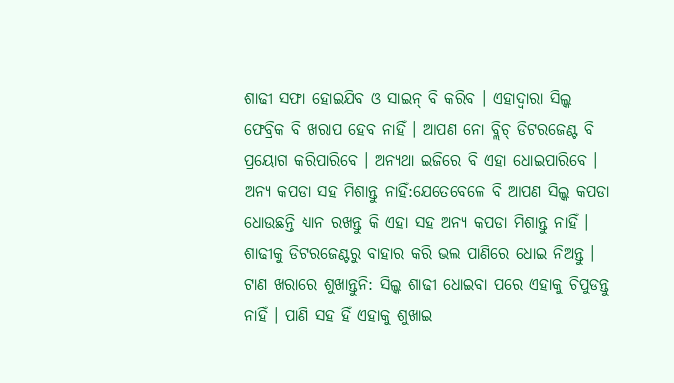ଶାଢୀ ସଫା ହୋଇଯିବ ଓ ସାଇନ୍ ବି କରିବ । ଏହାଦ୍ୱାରା ସିଲ୍କ ଫେବ୍ରିକ ବି ଖରାପ ହେବ ନାହିଁ । ଆପଣ ନୋ ବ୍ଲିଚ୍ ଡିଟରଜେଣ୍ଟ ବି ପ୍ରୟୋଗ କରିପାରିବେ । ଅନ୍ୟଥା ଇଜିରେ ବି ଏହା ଧୋଇପାରିବେ ।
ଅନ୍ୟ କପଡା ସହ ମିଶାନ୍ତୁ ନାହିଁ:ଯେତେବେଳେ ବି ଆପଣ ସିଲ୍କ କପଡା ଧୋଉଛନ୍ତି ଧ୍ୟାନ ରଖନ୍ତୁ କି ଏହା ସହ ଅନ୍ୟ କପଡା ମିଶାନ୍ତୁ ନାହିଁ । ଶାଢୀକୁ ଡିଟରଜେଣ୍ଟରୁ ବାହାର କରି ଭଲ ପାଣିରେ ଧୋଇ ନିଅନ୍ତୁ ।
ଟାଣ ଖରାରେ ଶୁଖାନ୍ତୁନି: ସିଲ୍କ ଶାଢୀ ଧୋଇବା ପରେ ଏହାକୁ ଚିପୁଡନ୍ତୁ ନାହିଁ । ପାଣି ସହ ହିଁ ଏହାକୁ ଶୁଖାଇ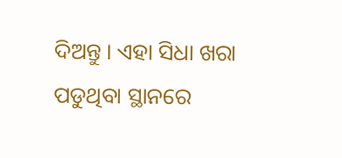ଦିଅନ୍ତୁ । ଏହା ସିଧା ଖରା ପଡୁଥିବା ସ୍ଥାନରେ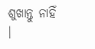ଶୁଖାନ୍ତୁ ନାହିଁ ।